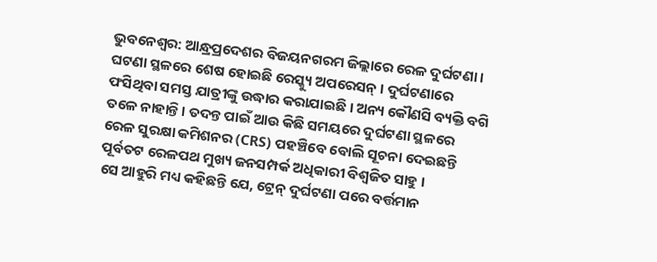ଭୁବନେଶ୍ବର: ଆନ୍ଧ୍ରପ୍ରଦେଶର ବିଜୟନଗରମ ଜିଲ୍ଲାରେ ରେଳ ଦୁର୍ଘଟଣା । ଘଟଣା ସ୍ଥଳରେ ଶେଷ ହୋଇଛି ରେସ୍କ୍ୟୁ ଅପରେସନ୍ । ଦୁର୍ଘଟଣାରେ ଫସିଥିବା ସମସ୍ତ ଯାତ୍ରୀଙ୍କୁ ଉଦ୍ଧାର କରାଯାଇଛି । ଅନ୍ୟ କୌଣସି ବ୍ୟକ୍ତି ବଗି ତଳେ ନାହାନ୍ତି । ତଦନ୍ତ ପାଇଁ ଆଉ କିଛି ସମୟରେ ଦୁର୍ଘଟଣା ସ୍ଥଳରେ ରେଳ ସୁରକ୍ଷା କମିଶନର (CRS) ପହଞ୍ଚିବେ ବୋଲି ସୂଚନା ଦେଇଛନ୍ତି ପୂର୍ବତଟ ରେଳପଥ ମୁଖ୍ୟ ଜନସମ୍ପର୍କ ଅଧିକାରୀ ବିଶ୍ୱଜିତ ସାହୁ ।
ସେ ଆହୁରି ମଧ୍ୟ କହିଛନ୍ତି ଯେ, ଟ୍ରେନ୍ ଦୁର୍ଘଟଣା ପରେ ବର୍ତ୍ତମାନ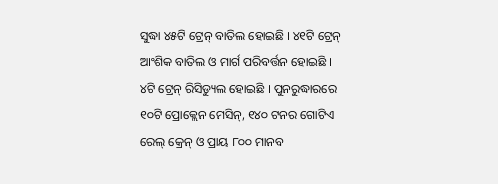ସୁଦ୍ଧା ୪୫ଟି ଟ୍ରେନ୍ ବାତିଲ ହୋଇଛି । ୪୧ଟି ଟ୍ରେନ୍ ଆଂଶିକ ବାତିଲ ଓ ମାର୍ଗ ପରିବର୍ତ୍ତନ ହୋଇଛି । ୪ଟି ଟ୍ରେନ୍ ରିସିଡ୍ୟୁଲ ହୋଇଛି । ପୁନରୁଦ୍ଧାରରେ ୧୦ଟି ପ୍ରୋକ୍ଲେନ ମେସିନ୍, ୧୪୦ ଟନର ଗୋଟିଏ ରେଲ୍ କ୍ରେନ୍ ଓ ପ୍ରାୟ ୮୦୦ ମାନବ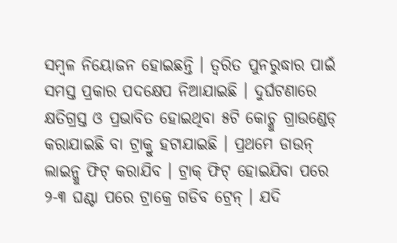ସମ୍ବଳ ନିୟୋଜନ ହୋଇଛନ୍ତି । ତ୍ୱରିତ ପୁନରୁଦ୍ଧାର ପାଇଁ ସମସ୍ତ ପ୍ରକାର ପଦକ୍ଷେପ ନିଆଯାଇଛି । ଦୁର୍ଘଟଣାରେ କ୍ଷତିଗ୍ରସ୍ତ ଓ ପ୍ରଭାବିତ ହୋଇଥିବା ୫ଟି କୋଚ୍କୁ ଗ୍ରାଉଣ୍ଡେଡ୍ କରାଯାଇଛି ବା ଟ୍ରାକ୍ରୁ ହଟାଯାଇଛି । ପ୍ରଥମେ ଡାଉନ୍ ଲାଇନ୍କୁ ଫିଟ୍ କରାଯିବ । ଟ୍ରାକ୍ ଫିଟ୍ ହୋଇଯିବା ପରେ ୨-୩ ଘଣ୍ଟା ପରେ ଟ୍ରାକ୍ରେ ଗଡିବ ଟ୍ରେନ୍ । ଯଦି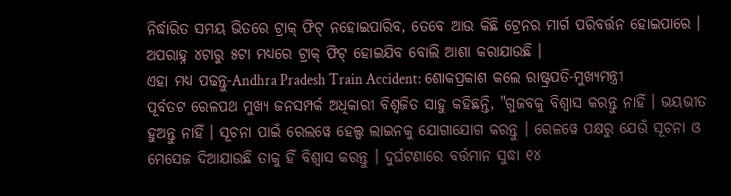ନିର୍ଦ୍ଧାରିତ ସମୟ ଭିତରେ ଟ୍ରାକ୍ ଫିଟ୍ ନହୋଇପାରିବ, ତେବେ ଆଉ କିଛି ଟ୍ରେନର ମାର୍ଗ ପରିବର୍ତ୍ତନ ହୋଇପାରେ । ଅପରାହ୍ନ ୪ଟାରୁ ୫ଟା ମଧ୍ୟରେ ଟ୍ରାକ୍ ଫିଟ୍ ହୋଇଯିବ ବୋଲି ଆଶା କରାଯାଉଛି ।
ଏହା ମଧ୍ୟ ପଢନ୍ତୁ-Andhra Pradesh Train Accident: ଶୋକପ୍ରକାଶ କଲେ ରାଷ୍ଟ୍ରପତି-ମୁଖ୍ୟମନ୍ତ୍ରୀ
ପୂର୍ବତଟ ରେଳପଥ ମୁଖ୍ୟ ଜନସମ୍ପର୍କ ଅଧିକାରୀ ବିଶ୍ୱଜିତ ସାହୁ କହିଛନ୍ତି, "ଗୁଜବକୁ ବିଶ୍ୱାସ କରନ୍ତୁ ନାହିଁ । ଭୟଭୀତ ହୁଅନ୍ତୁ ନାହିଁ । ସୂଚନା ପାଇଁ ରେଲୱେ ହେଲ୍ପ ଲାଇନକୁ ଯୋଗାଯୋଗ କରନ୍ତୁ । ରେଳୱେ ପକ୍ଷରୁ ଯେଉଁ ସୂଚନା ଓ ମେସେଜ ଦିଆଯାଉଛି ତାକୁ ହିଁ ବିଶ୍ୱାସ କରନ୍ତୁ । ଦୁର୍ଘଟଣାରେ ବର୍ତ୍ତମାନ ସୁଦ୍ଧା ୧୪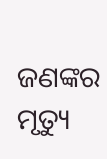ଜଣଙ୍କର ମୃତ୍ୟୁ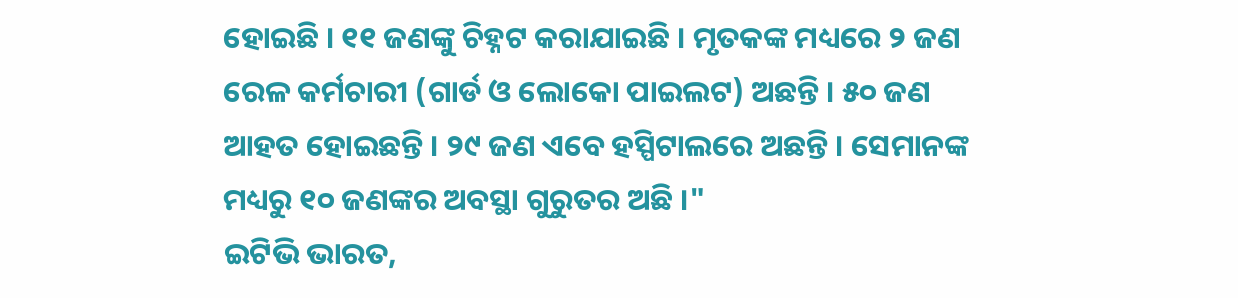ହୋଇଛି । ୧୧ ଜଣଙ୍କୁ ଚିହ୍ନଟ କରାଯାଇଛି । ମୃତକଙ୍କ ମଧ୍ୟରେ ୨ ଜଣ ରେଳ କର୍ମଚାରୀ (ଗାର୍ଡ ଓ ଲୋକୋ ପାଇଲଟ) ଅଛନ୍ତି । ୫୦ ଜଣ ଆହତ ହୋଇଛନ୍ତି । ୨୯ ଜଣ ଏବେ ହସ୍ପିଟାଲରେ ଅଛନ୍ତି । ସେମାନଙ୍କ ମଧ୍ୟରୁ ୧୦ ଜଣଙ୍କର ଅବସ୍ଥା ଗୁରୁତର ଅଛି ।"
ଇଟିଭି ଭାରତ,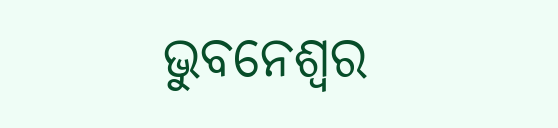ଭୁବନେଶ୍ବର